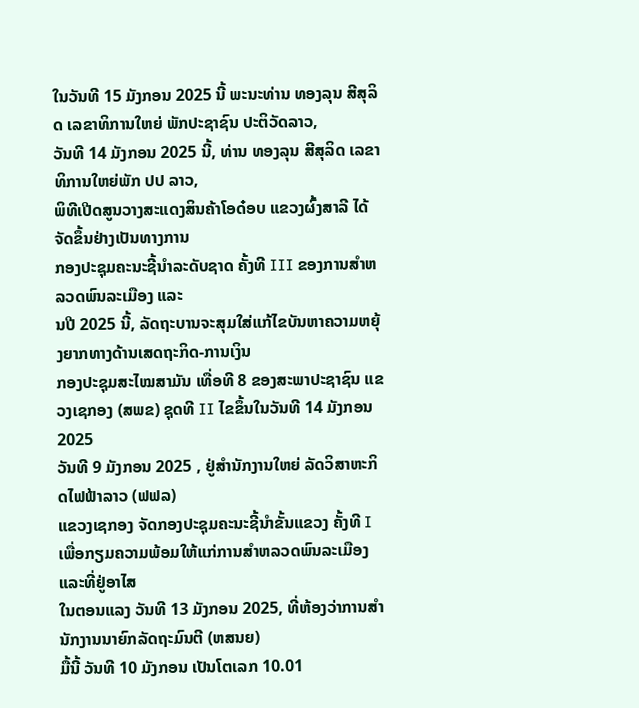ໃນວັນທີ 15 ມັງກອນ 2025 ນີ້ ພະນະທ່ານ ທອງລຸນ ສີສຸລິດ ເລຂາທິການໃຫຍ່ ພັກປະຊາຊົນ ປະຕິວັດລາວ,
ວັນທີ 14 ມັງກອນ 2025 ນີ້, ທ່ານ ທອງລຸນ ສີສຸລິດ ເລຂາທິການໃຫຍ່ພັກ ປປ ລາວ,
ພິທີເປີດສູນວາງສະແດງສິນຄ້າໂອດ໋ອບ ແຂວງຜົ້ງສາລີ ໄດ້ຈັດຂຶ້ນຢ່າງເປັນທາງການ
ກອງປະຊຸມຄະນະຊີ້ນຳລະດັບຊາດ ຄັ້ງທີ III ຂອງການສຳຫລວດພົນລະເມືອງ ແລະ
ນປີ 2025 ນີ້, ລັດຖະບານຈະສຸມໃສ່ແກ້ໄຂບັນຫາຄວາມຫຍຸ້ງຍາກທາງດ້ານເສດຖະກິດ-ການເງິນ
ກອງປະຊຸມສະໄໝສາມັນ ເທື່ອທີ 8 ຂອງສະພາປະຊາຊົນ ແຂວງເຊກອງ (ສພຂ) ຊຸດທີ II ໄຂຂຶ້ນໃນວັນທີ 14 ມັງກອນ 2025
ວັນທີ 9 ມັງກອນ 2025 , ຢູ່ສໍານັກງານໃຫຍ່ ລັດວິສາຫະກິດໄຟຟ້າລາວ (ຟຟລ)
ແຂວງເຊກອງ ຈັດກອງປະຊຸມຄະນະຊີ້ນໍາຂັ້ນແຂວງ ຄັ້ງທີ I ເພື່ອກຽມຄວາມພ້ອມໃຫ້ແກ່ການສໍາຫລວດພົນລະເມືອງ ແລະທີ່ຢູ່ອາໄສ
ໃນຕອນແລງ ວັນທີ 13 ມັງກອນ 2025, ທີ່ຫ້ອງວ່າການສໍານັກງານນາຍົກລັດຖະມົນຕີ (ຫສນຍ)
ມື້ນີ້ ວັນທີ 10 ມັງກອນ ເປັນໂຕເລກ 10.01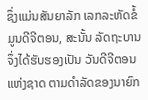ຊຶ່ງແມ່ນສັນຍາລັກ ເລກລະຫັດຂໍ້ມູນດີຈີຕອນ, ສະນັ້ນ ລັດຖະບານຈຶ່ງໄດ້ຮັບຮອງເປັນ ວັນດີຈີຕອນແຫ່ງຊາດ ຕາມດຳລັດຂອງນາຍົກ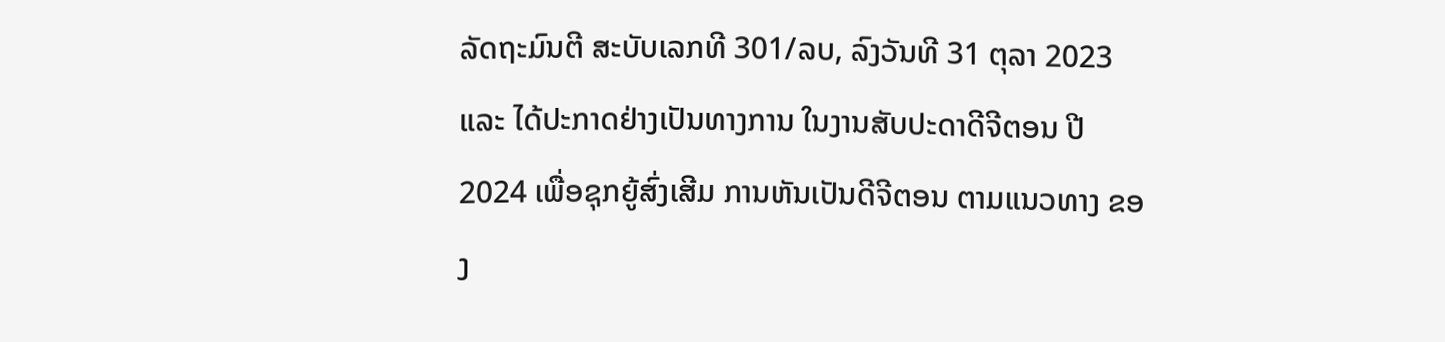ລັດຖະມົນຕີ ສະບັບເລກທີ 301/ລບ, ລົງວັນທີ 31 ຕຸລາ 2023 ແລະ ໄດ້ປະກາດຢ່າງເປັນທາງການ ໃນງານສັບປະດາດີຈີຕອນ ປີ 2024 ເພື່ອຊຸກຍູ້ສົ່ງເສີມ ການຫັນເປັນດີຈີຕອນ ຕາມແນວທາງ ຂອງ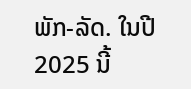ພັກ-ລັດ. ໃນປີ 2025 ນີ້